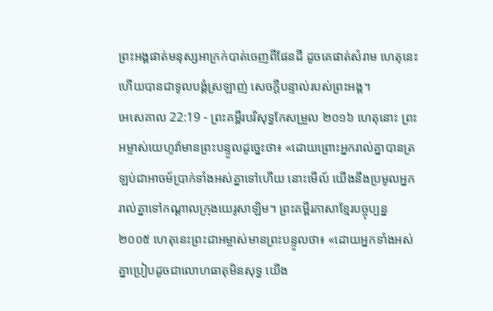ព្រះអង្គផាត់មនុស្សអាក្រក់បាត់ចេញពីផែនដី ដូចគេផាត់សំរាម ហេតុនេះហើយបានជាទូលបង្គំស្រឡាញ់ សេចក្ដីបន្ទាល់របស់ព្រះអង្គ។
អេសេគាល 22:19 - ព្រះគម្ពីរបរិសុទ្ធកែសម្រួល ២០១៦ ហេតុនោះ ព្រះអម្ចាស់យេហូវ៉ាមានព្រះបន្ទូលដូច្នេះថា៖ «ដោយព្រោះអ្នករាល់គ្នាបានត្រឡប់ជាអាចម៍ប្រាក់ទាំងអស់គ្នាទៅហើយ នោះមើល៍ យើងនឹងប្រមូលអ្នករាល់គ្នាទៅកណ្ដាលក្រុងយេរូសាឡិម។ ព្រះគម្ពីរភាសាខ្មែរបច្ចុប្បន្ន ២០០៥ ហេតុនេះព្រះជាអម្ចាស់មានព្រះបន្ទូលថា៖ «ដោយអ្នកទាំងអស់គ្នាប្រៀបដូចជាលោហធាតុមិនសុទ្ធ យើង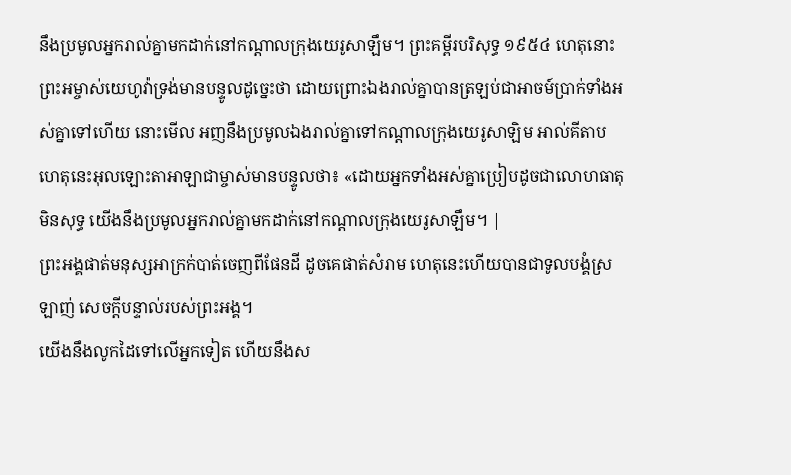នឹងប្រមូលអ្នករាល់គ្នាមកដាក់នៅកណ្ដាលក្រុងយេរូសាឡឹម។ ព្រះគម្ពីរបរិសុទ្ធ ១៩៥៤ ហេតុនោះព្រះអម្ចាស់យេហូវ៉ាទ្រង់មានបន្ទូលដូច្នេះថា ដោយព្រោះឯងរាល់គ្នាបានត្រឡប់ជាអាចម៍ប្រាក់ទាំងអស់គ្នាទៅហើយ នោះមើល អញនឹងប្រមូលឯងរាល់គ្នាទៅកណ្តាលក្រុងយេរូសាឡិម អាល់គីតាប ហេតុនេះអុលឡោះតាអាឡាជាម្ចាស់មានបន្ទូលថា៖ «ដោយអ្នកទាំងអស់គ្នាប្រៀបដូចជាលោហធាតុមិនសុទ្ធ យើងនឹងប្រមូលអ្នករាល់គ្នាមកដាក់នៅកណ្ដាលក្រុងយេរូសាឡឹម។ |
ព្រះអង្គផាត់មនុស្សអាក្រក់បាត់ចេញពីផែនដី ដូចគេផាត់សំរាម ហេតុនេះហើយបានជាទូលបង្គំស្រឡាញ់ សេចក្ដីបន្ទាល់របស់ព្រះអង្គ។
យើងនឹងលូកដៃទៅលើអ្នកទៀត ហើយនឹងស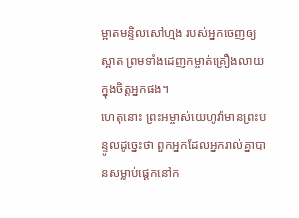ម្អាតមន្ទិលសៅហ្មង របស់អ្នកចេញឲ្យស្អាត ព្រមទាំងដេញកម្ចាត់គ្រឿងលាយក្នុងចិត្តអ្នកផង។
ហេតុនោះ ព្រះអម្ចាស់យេហូវ៉ាមានព្រះបន្ទូលដូច្នេះថា ពួកអ្នកដែលអ្នករាល់គ្នាបានសម្លាប់ផ្តេកនៅក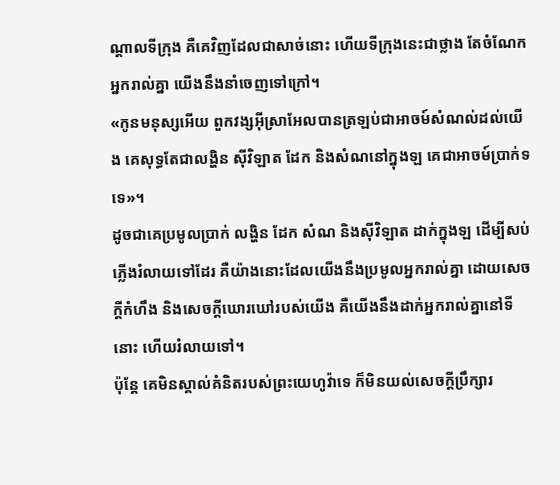ណ្ដាលទីក្រុង គឺគេវិញដែលជាសាច់នោះ ហើយទីក្រុងនេះជាថ្លាង តែចំណែកអ្នករាល់គ្នា យើងនឹងនាំចេញទៅក្រៅ។
«កូនមនុស្សអើយ ពួកវង្សអ៊ីស្រាអែលបានត្រឡប់ជាអាចម៍សំណល់ដល់យើង គេសុទ្ធតែជាលង្ហិន ស៊ីវិឡាត ដែក និងសំណនៅក្នុងឡ គេជាអាចម៍ប្រាក់ទទេ»។
ដូចជាគេប្រមូលប្រាក់ លង្ហិន ដែក សំណ និងស៊ីវិឡាត ដាក់ក្នុងឡ ដើម្បីសប់ភ្លើងរំលាយទៅដែរ គឺយ៉ាងនោះដែលយើងនឹងប្រមូលអ្នករាល់គ្នា ដោយសេចក្ដីកំហឹង និងសេចក្ដីឃោរឃៅរបស់យើង គឺយើងនឹងដាក់អ្នករាល់គ្នានៅទីនោះ ហើយរំលាយទៅ។
ប៉ុន្តែ គេមិនស្គាល់គំនិតរបស់ព្រះយេហូវ៉ាទេ ក៏មិនយល់សេចក្ដីប្រឹក្សារ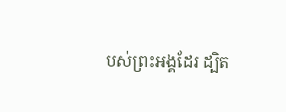បស់ព្រះអង្គដែរ ដ្បិត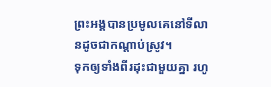ព្រះអង្គបានប្រមូលគេនៅទីលានដូចជាកណ្ដាប់ស្រូវ។
ទុកឲ្យទាំងពីរដុះជាមួយគ្នា រហូ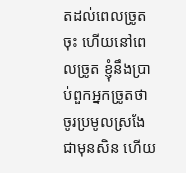តដល់ពេលច្រូតចុះ ហើយនៅពេលច្រូត ខ្ញុំនឹងប្រាប់ពួកអ្នកច្រូតថា ចូរប្រមូលស្រងែជាមុនសិន ហើយ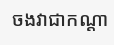ចងវាជាកណ្តា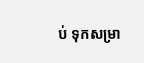ប់ ទុកសម្រា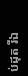ប់ដុត រីឯ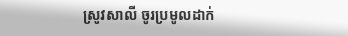ស្រូវសាលី ចូរប្រមូលដាក់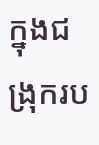ក្នុងជង្រុករប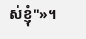ស់ខ្ញុំ"»។